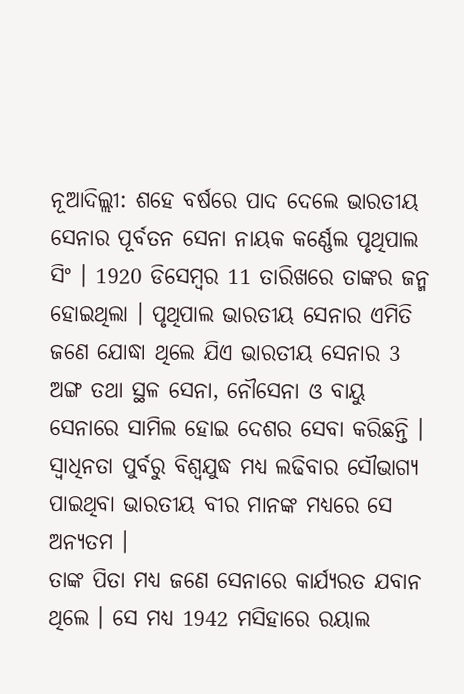ନୂଆଦିଲ୍ଲୀ: ଶହେ ବର୍ଷରେ ପାଦ ଦେଲେ ଭାରତୀୟ ସେନାର ପୂର୍ବତନ ସେନା ନାୟକ କର୍ଣ୍ଣେଲ ପୃଥିପାଲ ସିଂ । 1920 ଡିସେମ୍ବର 11 ତାରିଖରେ ତାଙ୍କର ଜନ୍ମ ହୋଇଥିଲା । ପୃଥିପାଲ ଭାରତୀୟ ସେନାର ଏମିତି ଜଣେ ଯୋଦ୍ଧା ଥିଲେ ଯିଏ ଭାରତୀୟ ସେନାର 3 ଅଙ୍ଗ ତଥା ସ୍ଥଳ ସେନା, ନୌସେନା ଓ ବାୟୁ ସେନାରେ ସାମିଲ ହୋଇ ଦେଶର ସେବା କରିଛନ୍ତି । ସ୍ବାଧିନତା ପୁର୍ବରୁ ବିଶ୍ବଯୁଦ୍ଧ ମଧ୍ୟ ଲଢିବାର ସୌଭାଗ୍ୟ ପାଇଥିବା ଭାରତୀୟ ବୀର ମାନଙ୍କ ମଧ୍ୟରେ ସେ ଅନ୍ୟତମ ।
ତାଙ୍କ ପିତା ମଧ୍ୟ ଜଣେ ସେନାରେ କାର୍ଯ୍ୟରତ ଯବାନ ଥିଲେ । ସେ ମଧ୍ୟ 1942 ମସିହାରେ ରୟାଲ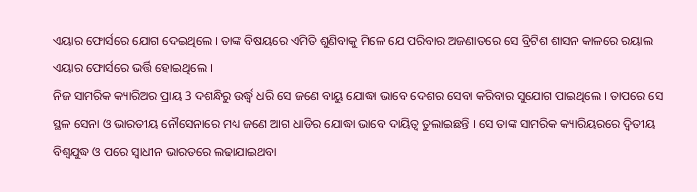ଏୟାର ଫୋର୍ସରେ ଯୋଗ ଦେଇଥିଲେ । ତାଙ୍କ ବିଷୟରେ ଏମିତି ଶୁଣିବାକୁ ମିଳେ ଯେ ପରିବାର ଅଜଣାତରେ ସେ ବ୍ରିଟିଶ ଶାସନ କାଳରେ ରୟାଲ ଏୟାର ଫୋର୍ସରେ ଭର୍ତ୍ତି ହୋଇଥିଲେ ।
ନିଜ ସାମରିକ କ୍ୟାରିଅର ପ୍ରାୟ 3 ଦଶନ୍ଧିରୁ ଉର୍ଦ୍ଧ୍ବ ଧରି ସେ ଜଣେ ବାୟୁ ଯୋଦ୍ଧା ଭାବେ ଦେଶର ସେବା କରିବାର ସୁଯୋଗ ପାଇଥିଲେ । ତାପରେ ସେ ସ୍ଥଳ ସେନା ଓ ଭାରତୀୟ ନୌସେନାରେ ମଧ୍ୟ ଜଣେ ଆଗ ଧାଡିର ଯୋଦ୍ଧା ଭାବେ ଦାୟିତ୍ବ ତୁଲାଇଛନ୍ତି । ସେ ତାଙ୍କ ସାମରିକ କ୍ୟାରିୟରରେ ଦ୍ବିତୀୟ ବିଶ୍ବଯୁଦ୍ଧ ଓ ପରେ ସ୍ବାଧୀନ ଭାରତରେ ଲଢାଯାଇଥବା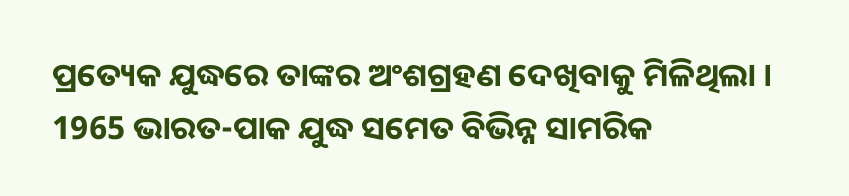ପ୍ରତ୍ୟେକ ଯୁଦ୍ଧରେ ତାଙ୍କର ଅଂଶଗ୍ରହଣ ଦେଖିବାକୁ ମିଳିଥିଲା । 1965 ଭାରତ-ପାକ ଯୁଦ୍ଧ ସମେତ ବିଭିନ୍ନ ସାମରିକ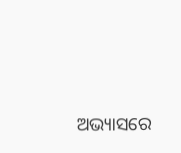ଅଭ୍ୟାସରେ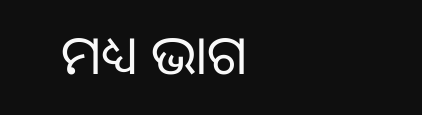ମଧ୍ୟ ଭାଗ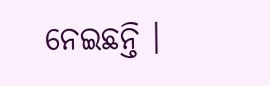ନେଇଛନ୍ତି ।